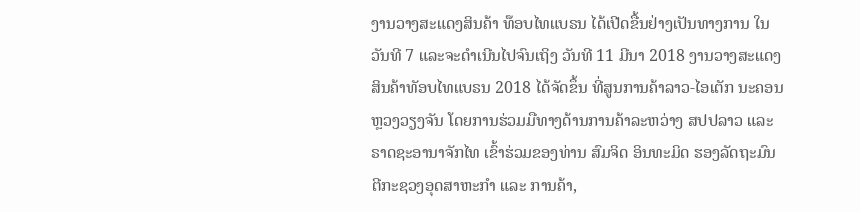ງານວາງສະແດງສິນຄ້າ ທ໊ອບໄທແບຣນ ໄດ້ເປີດຂື້ນຢ່າງເປັນທາງການ ໃນວັນທີ 7 ແລະຈະດໍາເນີນໄປຈົນເຖິງ ວັນທີ 11 ມີນາ 2018 ງານວາງສະແດງສິນຄ້າທັອບໄທແບຣນ 2018 ໄດ້ຈັດຂຶ້ນ ທີ່ສູນການຄ້າລາວ-ໄອເຕັກ ນະຄອນຫຼວງວຽງຈັນ ໂດຍການຮ່ວມມືທາງດ້ານການຄ້າລະຫວ່າງ ສປປລາວ ແລະ ຣາດຊະອານາຈັກໄທ ເຂົ້າຮ່ວມຂອງທ່ານ ສົມຈິດ ອິນທະມິດ ຮອງລັດຖະມົນຕີກະຊວງອຸດສາຫະກຳ ແລະ ການຄ້າ,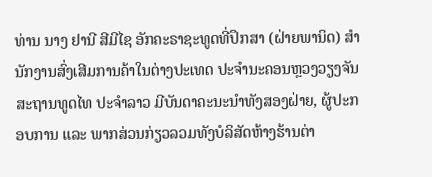ທ່ານ ນາງ ຢານີ ສີມີໄຊ ອັກຄະຣາຊະທູດທີ່ປຶກສາ (ຝ່າຍພານິດ) ສໍານັກງານສົ່ງເສີມການຄ້າໃນຕ່າງປະເທດ ປະຈໍານະຄອນຫຼວງວຽງຈັນ ສະຖານທູດໄທ ປະຈໍາລາວ ມີບັນດາຄະນະນໍາທັງສອງຝ່າຍ, ຜູ້ປະກອບການ ແລະ ພາກສ່ວນກ່ຽວລວມທັງບໍລິສັດຫ້າງຮ້ານຕ່າ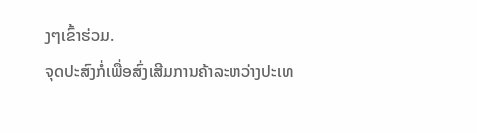ງໆເຂົ້າຮ່ວມ.
ຈຸດປະສົງກໍ່ເພື່ອສົ່ງເສີມການຄ້າລະຫວ່າງປະເທ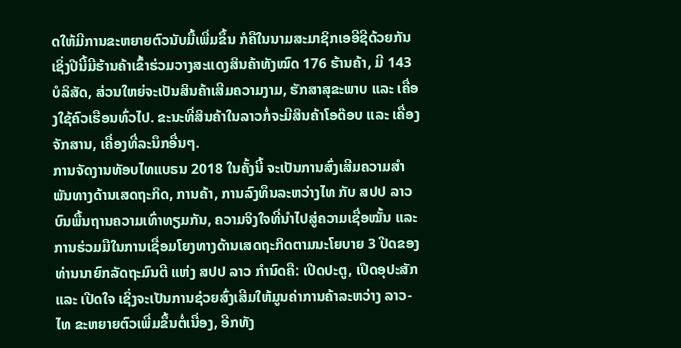ດໃຫ້ມີການຂະຫຍາຍຕົວນັບມື້ເພີ່ມຂຶ້ນ ກໍຄືໃນນາມສະມາຊິກເອອີຊີດ້ວຍກັນ ເຊິ່ງປີນີ້ມີຮ້ານຄ້າເຂົ້າຮ່ວມວາງສະແດງສິນຄ້າທັງໝົດ 176 ຮ້ານຄ້າ, ມີ 143 ບໍລິສັດ, ສ່ວນໃຫຍ່ຈະເປັນສິນຄ້າເສີມຄວາມງາມ, ຮັກສາສຸຂະພາບ ແລະ ເຄື່ອງໃຊ້ຄົວເຮືອນທົ່ວໄປ. ຂະນະທີ່ສິນຄ້າໃນລາວກໍ່ຈະມີສິນຄ້າໂອດ໊ອບ ແລະ ເຄື່ອງຈັກສານ, ເຄື່ອງທີ່ລະນຶກອື່ນໆ.
ການຈັດງານທັອບໄທແບຣນ 2018 ໃນຄັ້ງນີ້ ຈະເປັນການສົ່ງເສີມຄວາມສຳພັນທາງດ້ານເສດຖະກິດ, ການຄ້າ, ການລົງທຶນລະຫວ່າງໄທ ກັບ ສປປ ລາວ ບົນພື້ນຖານຄວາມເທົ່າທຽມກັນ, ຄວາມຈິງໃຈທີ່ນຳໄປສູ່ຄວາມເຊື່ອໝັ້ນ ແລະ ການຮ່ວມມືໃນການເຊື່ອມໂຍງທາງດ້ານເສດຖະກິດຕາມນະໂຍບາຍ 3 ປີດຂອງທ່ານນາຍົກລັດຖະມົນຕີ ແຫ່ງ ສປປ ລາວ ກໍານົດຄື: ເປີດປະຕູ, ເປີດອຸປະສັກ ແລະ ເປີດໃຈ ເຊິ່ງຈະເປັນການຊ່ວຍສົ່ງເສີມໃຫ້ມູນຄ່າການຄ້າລະຫວ່າງ ລາວ-ໄທ ຂະຫຍາຍຕົວເພີ່ມຂຶ້ນຕໍ່ເນື່ອງ, ອີກທັງ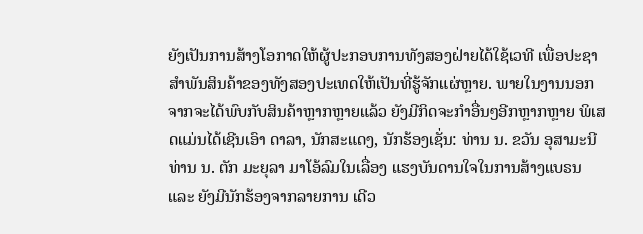ຍັງເປັນການສ້າງໂອກາດໃຫ້ຜູ້ປະກອບການທັງສອງຝ່າຍໄດ້ໃຊ້ເວທີ ເພື່ອປະຊາສຳພັນສິນຄ້າຂອງທັງສອງປະເທດໃຫ້ເປັນທີ່ຮູ້ຈັກແຜ່ຫຼາຍ. ພາຍໃນງານນອກຈາກຈະໄດ້ພົບກັບສິນຄ້າຫຼາກຫຼາຍແລ້ວ ຍັງມີກິດຈະກໍາອື່ນໆອີກຫຼາກຫຼາຍ ພິເສດແມ່ນໄດ້ເຊີນເອົາ ດາລາ, ນັກສະແດງ, ນັກຮ້ອງເຊັ່ນ: ທ່ານ ນ. ຂວັນ ອຸສາມະນີ ທ່ານ ນ. ຕັກ ມະຍຸລາ ມາໂອ້ລົມໃນເລື່ອງ ແຮງບັນດານໃຈໃນການສ້າງແບຣນ ແລະ ຍັງມີນັກຮ້ອງຈາກລາຍການ ເດີວ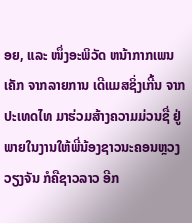ອຍ, ແລະ ໜຶ່ງອະພິວັດ ຫນ້າກາກເພນເຄັກ ຈາກລາຍການ ເດີແມສຊິ່ງເກີ້ນ ຈາກປະເທດໄທ ມາຮ່ວມສ້າງຄວາມມ່ວນຊື່ ຢູ່ພາຍໃນງານໃຫ້ພີ່ນ້ອງຊາວນະຄອນຫຼວງວຽງຈັນ ກໍຄືຊາວລາວ ອີກ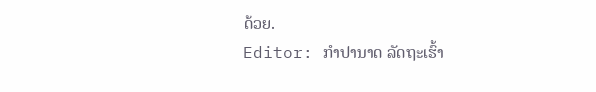ດ້ວຍ.
Editor: ກຳປານາດ ລັດຖະເຮົ້າ